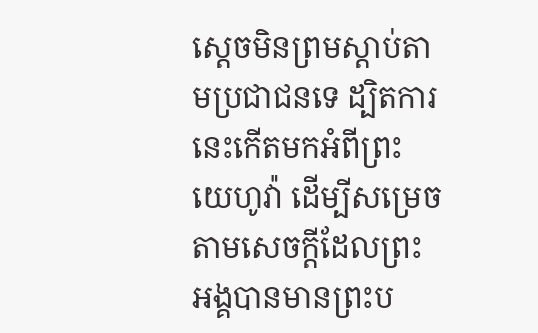ស្ដេចមិនព្រមស្តាប់តាមប្រជាជនទេ ដ្បិតការនេះកើតមកអំពីព្រះយេហូវ៉ា ដើម្បីសម្រេចតាមសេចក្ដីដែលព្រះអង្គបានមានព្រះប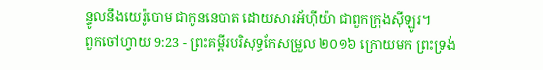ន្ទូលនឹងយេរ៉ូបោម ជាកូននេបាត ដោយសារអ័ហ៊ីយ៉ា ជាពួកក្រុងស៊ីឡូរ។
ពួកចៅហ្វាយ 9:23 - ព្រះគម្ពីរបរិសុទ្ធកែសម្រួល ២០១៦ ក្រោយមក ព្រះទ្រង់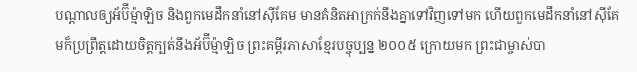បណ្ដាលឲ្យអ័ប៊ីម៉្មាឡិច និងពួកមេដឹកនាំនៅស៊ីគែម មានគំនិតអាក្រក់នឹងគ្នាទៅវិញទៅមក ហើយពួកមេដឹកនាំនៅស៊ីគែមក៏ប្រព្រឹត្តដោយចិត្តក្បត់នឹងអ័ប៊ីម៉្មាឡិច ព្រះគម្ពីរភាសាខ្មែរបច្ចុប្បន្ន ២០០៥ ក្រោយមក ព្រះជាម្ចាស់បា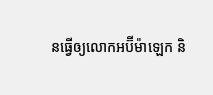នធ្វើឲ្យលោកអប៊ីម៉ាឡេក និ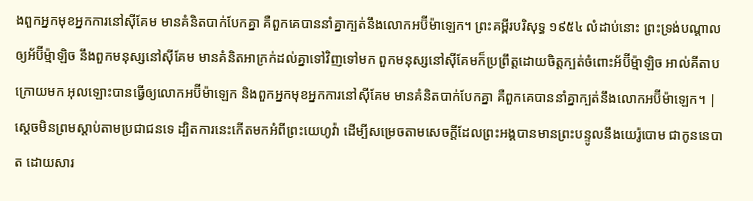ងពួកអ្នកមុខអ្នកការនៅស៊ីគែម មានគំនិតបាក់បែកគ្នា គឺពួកគេបាននាំគ្នាក្បត់នឹងលោកអប៊ីម៉ាឡេក។ ព្រះគម្ពីរបរិសុទ្ធ ១៩៥៤ លំដាប់នោះ ព្រះទ្រង់បណ្តាលឲ្យអ័ប៊ីម៉្មាឡិច នឹងពួកមនុស្សនៅស៊ីគែម មានគំនិតអាក្រក់ដល់គ្នាទៅវិញទៅមក ពួកមនុស្សនៅស៊ីគែមក៏ប្រព្រឹត្តដោយចិត្តក្បត់ចំពោះអ័ប៊ីម៉្មាឡិច អាល់គីតាប ក្រោយមក អុលឡោះបានធ្វើឲ្យលោកអប៊ីម៉ាឡេក និងពួកអ្នកមុខអ្នកការនៅស៊ីគែម មានគំនិតបាក់បែកគ្នា គឺពួកគេបាននាំគ្នាក្បត់នឹងលោកអប៊ីម៉ាឡេក។ |
ស្ដេចមិនព្រមស្តាប់តាមប្រជាជនទេ ដ្បិតការនេះកើតមកអំពីព្រះយេហូវ៉ា ដើម្បីសម្រេចតាមសេចក្ដីដែលព្រះអង្គបានមានព្រះបន្ទូលនឹងយេរ៉ូបោម ជាកូននេបាត ដោយសារ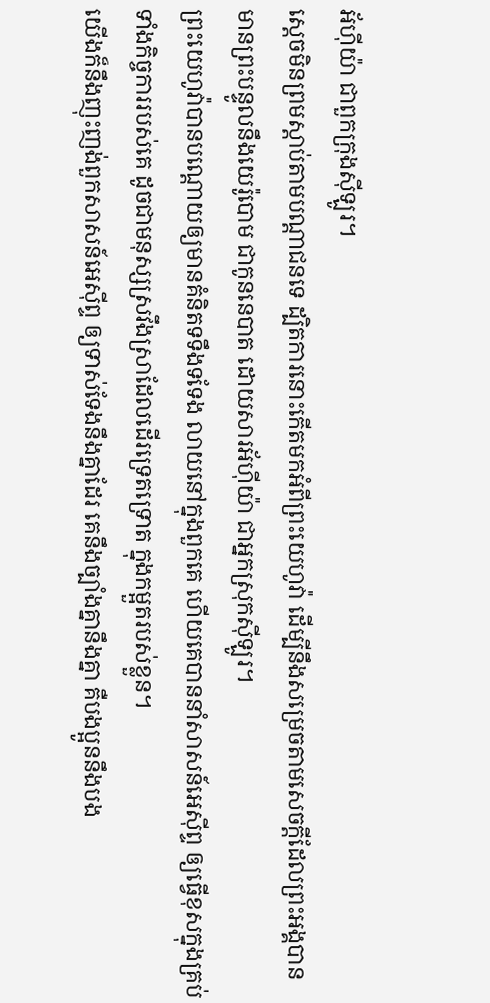អ័ហ៊ីយ៉ា ជាពួកក្រុងស៊ីឡូរ។
ស្ដេចមិនព្រមស្តាប់តាមបណ្ដាជនទេ ដ្បិតការនោះកើតមកអំពីព្រះយេហូវ៉ា ដើម្បីនឹងសម្រេចតាមសេចក្ដីដែលព្រះអង្គបានមានព្រះបន្ទូលនឹងយេរ៉ូបោម ជាកូននេបាត ដោយសារអ័ហ៊ីយ៉ា ជាអ្នកស្រុកស៊ីឡូរ។
ព្រះយេហូវ៉ាបានបណ្តោយឲ្យមានគំនិតទទឹងទទែង លាយនៅក្នុងពួកគេ ហើយគេបាននាំសាសន៍អេស៊ីព្ទ ឲ្យធ្វើខុសក្នុងគ្រប់ទាំងកិច្ចការរបស់គេ ដូចជាមនុស្សស្រវឹងស្រាដែលដើរទ្រេតទ្រោត ក្នុងកម្អួតរបស់ខ្លួន។
យើងក៏នឹងញុះញង់ពួកសាសន៍អេស៊ីព្ទ ឲ្យទាស់ទែងនឹងគ្នាដែរ គេនឹងច្បាំងគ្នានឹងគ្នា គឺបងប្អូននឹងបង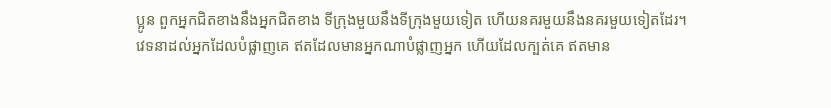ប្អូន ពួកអ្នកជិតខាងនឹងអ្នកជិតខាង ទីក្រុងមួយនឹងទីក្រុងមួយទៀត ហើយនគរមួយនឹងនគរមួយទៀតដែរ។
វេទនាដល់អ្នកដែលបំផ្លាញគេ ឥតដែលមានអ្នកណាបំផ្លាញអ្នក ហើយដែលក្បត់គេ ឥតមាន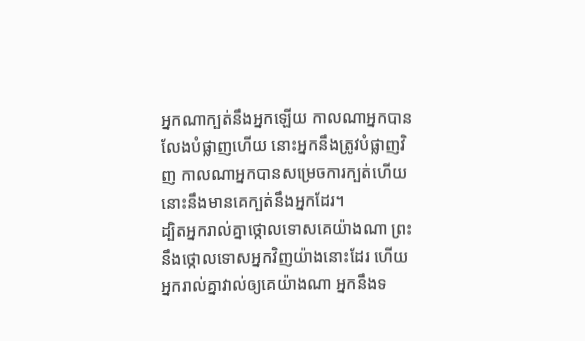អ្នកណាក្បត់នឹងអ្នកឡើយ កាលណាអ្នកបានលែងបំផ្លាញហើយ នោះអ្នកនឹងត្រូវបំផ្លាញវិញ កាលណាអ្នកបានសម្រេចការក្បត់ហើយ នោះនឹងមានគេក្បត់នឹងអ្នកដែរ។
ដ្បិតអ្នករាល់គ្នាថ្កោលទោសគេយ៉ាងណា ព្រះនឹងថ្កោលទោសអ្នកវិញយ៉ាងនោះដែរ ហើយអ្នករាល់គ្នាវាល់ឲ្យគេយ៉ាងណា អ្នកនឹងទ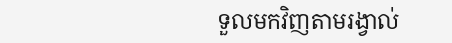ទួលមកវិញតាមរង្វាល់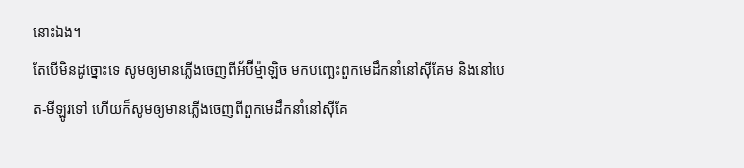នោះឯង។
តែបើមិនដូច្នោះទេ សូមឲ្យមានភ្លើងចេញពីអ័ប៊ីម៉្មាឡិច មកបញ្ឆេះពួកមេដឹកនាំនៅស៊ីគែម និងនៅបេត-មីឡូរទៅ ហើយក៏សូមឲ្យមានភ្លើងចេញពីពួកមេដឹកនាំនៅស៊ីគែ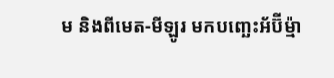ម និងពីមេត-មីឡូរ មកបញ្ឆេះអ័ប៊ីម៉្មា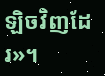ឡិចវិញដែរ»។